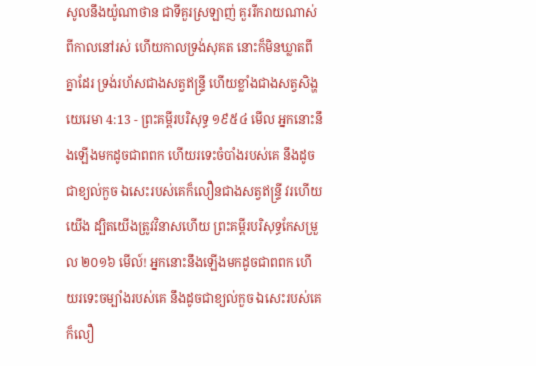សូលនឹងយ៉ូណាថាន ជាទីគួរស្រឡាញ់ គួររីករាយណាស់ពីកាលនៅរស់ ហើយកាលទ្រង់សុគត នោះក៏មិនឃ្លាតពីគ្នាដែរ ទ្រង់រហ័សជាងសត្វឥន្ទ្រី ហើយខ្លាំងជាងសត្វសិង្ហ
យេរេមា 4:13 - ព្រះគម្ពីរបរិសុទ្ធ ១៩៥៤ មើល អ្នកនោះនឹងឡើងមកដូចជាពពក ហើយរទេះចំបាំងរបស់គេ នឹងដូចជាខ្យល់កួច ឯសេះរបស់គេក៏លឿនជាងសត្វឥន្ទ្រី វរហើយយើង ដ្បិតយើងត្រូវវិនាសហើយ ព្រះគម្ពីរបរិសុទ្ធកែសម្រួល ២០១៦ មើល៍! អ្នកនោះនឹងឡើងមកដូចជាពពក ហើយរទេះចម្បាំងរបស់គេ នឹងដូចជាខ្យល់កួច ឯសេះរបស់គេក៏លឿ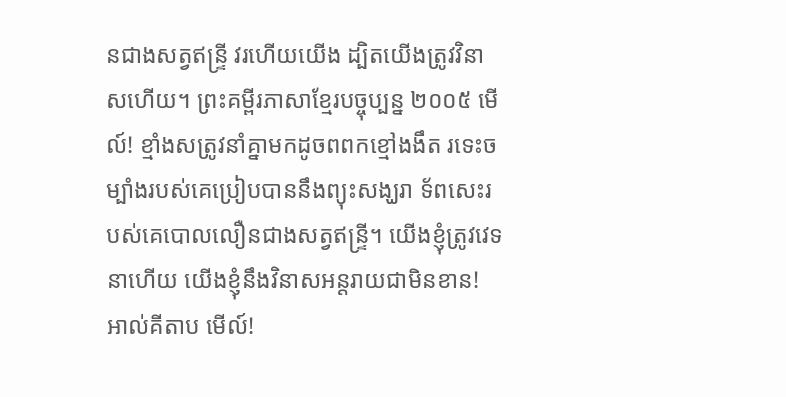នជាងសត្វឥន្ទ្រី វរហើយយើង ដ្បិតយើងត្រូវវិនាសហើយ។ ព្រះគម្ពីរភាសាខ្មែរបច្ចុប្បន្ន ២០០៥ មើល៍! ខ្មាំងសត្រូវនាំគ្នាមកដូចពពកខ្មៅងងឹត រទេះចម្បាំងរបស់គេប្រៀបបាននឹងព្យុះសង្ឃរា ទ័ពសេះរបស់គេបោលលឿនជាងសត្វឥន្ទ្រី។ យើងខ្ញុំត្រូវវេទនាហើយ យើងខ្ញុំនឹងវិនាសអន្តរាយជាមិនខាន! អាល់គីតាប មើល៍!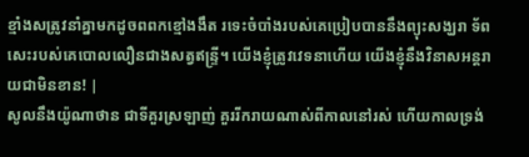ខ្មាំងសត្រូវនាំគ្នាមកដូចពពកខ្មៅងងឹត រទេះចំបាំងរបស់គេប្រៀបបាននឹងព្យុះសង្ឃរា ទ័ពសេះរបស់គេបោលលឿនជាងសត្វឥន្ទ្រី។ យើងខ្ញុំត្រូវវេទនាហើយ យើងខ្ញុំនឹងវិនាសអន្តរាយជាមិនខាន! |
សូលនឹងយ៉ូណាថាន ជាទីគួរស្រឡាញ់ គួររីករាយណាស់ពីកាលនៅរស់ ហើយកាលទ្រង់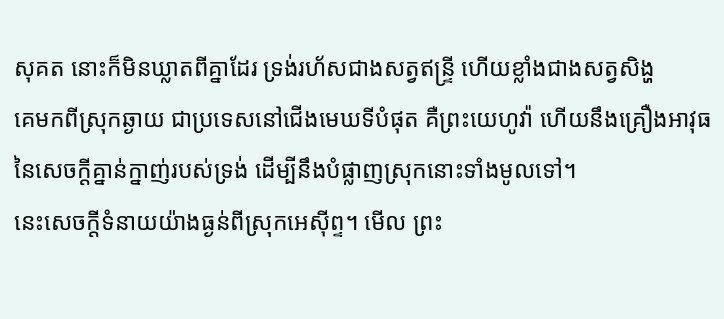សុគត នោះក៏មិនឃ្លាតពីគ្នាដែរ ទ្រង់រហ័សជាងសត្វឥន្ទ្រី ហើយខ្លាំងជាងសត្វសិង្ហ
គេមកពីស្រុកឆ្ងាយ ជាប្រទេសនៅជើងមេឃទីបំផុត គឺព្រះយេហូវ៉ា ហើយនឹងគ្រឿងអាវុធនៃសេចក្ដីគ្នាន់ក្នាញ់របស់ទ្រង់ ដើម្បីនឹងបំផ្លាញស្រុកនោះទាំងមូលទៅ។
នេះសេចក្ដីទំនាយយ៉ាងធ្ងន់ពីស្រុកអេស៊ីព្ទ។ មើល ព្រះ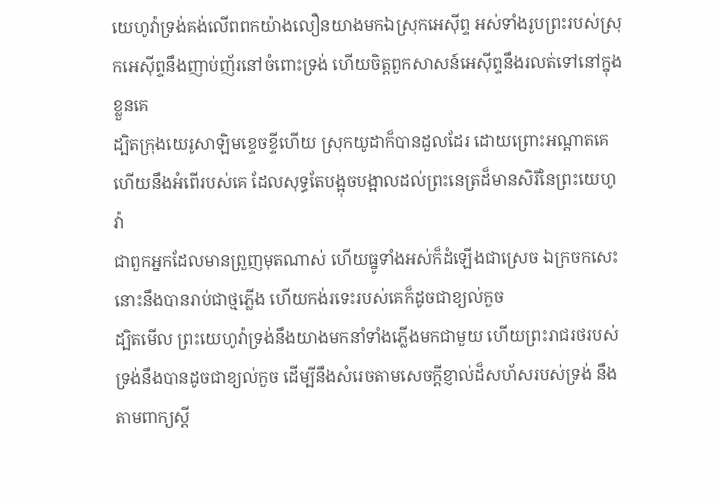យេហូវ៉ាទ្រង់គង់លើពពកយ៉ាងលឿនយាងមកឯស្រុកអេស៊ីព្ទ អស់ទាំងរូបព្រះរបស់ស្រុកអេស៊ីព្ទនឹងញាប់ញ័រនៅចំពោះទ្រង់ ហើយចិត្តពួកសាសន៍អេស៊ីព្ទនឹងរលត់ទៅនៅក្នុងខ្លួនគេ
ដ្បិតក្រុងយេរូសាឡិមខ្ទេចខ្ទីហើយ ស្រុកយូដាក៏បានដួលដែរ ដោយព្រោះអណ្តាតគេ ហើយនឹងអំពើរបស់គេ ដែលសុទ្ធតែបង្អុចបង្អាលដល់ព្រះនេត្រដ៏មានសិរីនៃព្រះយេហូវ៉ា
ជាពួកអ្នកដែលមានព្រួញមុតណាស់ ហើយធ្នូទាំងអស់ក៏ដំឡើងជាស្រេច ឯក្រចកសេះ នោះនឹងបានរាប់ជាថ្មភ្លើង ហើយកង់រទេះរបស់គេក៏ដូចជាខ្យល់កួច
ដ្បិតមើល ព្រះយេហូវ៉ាទ្រង់នឹងយាងមកនាំទាំងភ្លើងមកជាមួយ ហើយព្រះរាជរថរបស់ទ្រង់នឹងបានដូចជាខ្យល់កួច ដើម្បីនឹងសំរេចតាមសេចក្ដីខ្ញាល់ដ៏សហ័សរបស់ទ្រង់ នឹងតាមពាក្យស្តី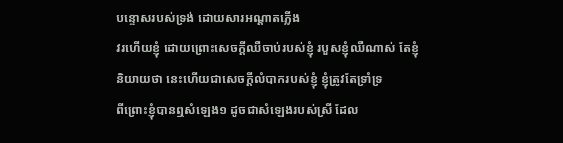បន្ទោសរបស់ទ្រង់ ដោយសារអណ្តាតភ្លើង
វរហើយខ្ញុំ ដោយព្រោះសេចក្ដីឈឺចាប់របស់ខ្ញុំ របួសខ្ញុំឈឺណាស់ តែខ្ញុំនិយាយថា នេះហើយជាសេចក្ដីលំបាករបស់ខ្ញុំ ខ្ញុំត្រូវតែទ្រាំទ្រ
ពីព្រោះខ្ញុំបានឮសំឡេង១ ដូចជាសំឡេងរបស់ស្រី ដែល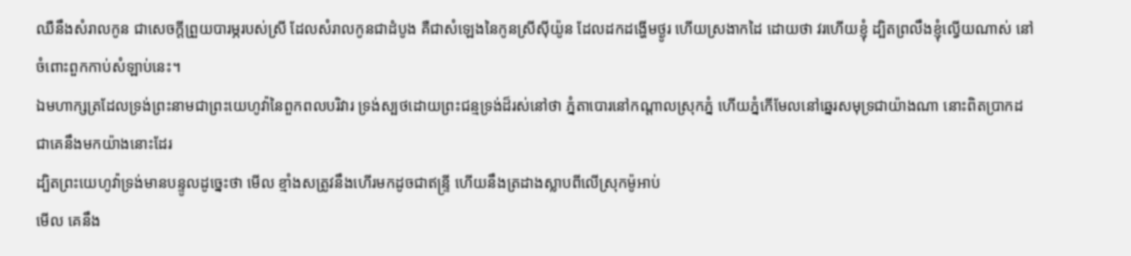ឈឺនឹងសំរាលកូន ជាសេចក្ដីព្រួយបារម្ភរបស់ស្រី ដែលសំរាលកូនជាដំបូង គឺជាសំឡេងនៃកូនស្រីស៊ីយ៉ូន ដែលដកដង្ហើមថ្ងូរ ហើយស្រងាកដៃ ដោយថា វរហើយខ្ញុំ ដ្បិតព្រលឹងខ្ញុំល្វើយណាស់ នៅចំពោះពួកកាប់សំឡាប់នេះ។
ឯមហាក្សត្រដែលទ្រង់ព្រះនាមជាព្រះយេហូវ៉ានៃពួកពលបរិវារ ទ្រង់ស្បថដោយព្រះជន្មទ្រង់ដ៏រស់នៅថា ភ្នំតាបោរនៅកណ្តាលស្រុកភ្នំ ហើយភ្នំកើមែលនៅឆ្នេរសមុទ្រជាយ៉ាងណា នោះពិតប្រាកដជាគេនឹងមកយ៉ាងនោះដែរ
ដ្បិតព្រះយេហូវ៉ាទ្រង់មានបន្ទូលដូច្នេះថា មើល ខ្មាំងសត្រូវនឹងហើរមកដូចជាឥន្ទ្រី ហើយនឹងត្រដាងស្លាបពីលើស្រុកម៉ូអាប់
មើល គេនឹង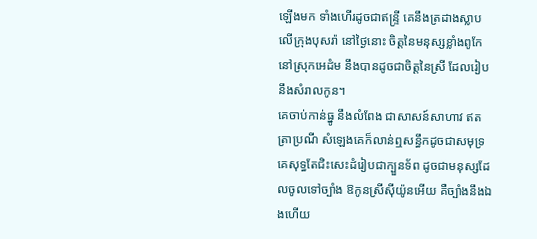ឡើងមក ទាំងហើរដូចជាឥន្ទ្រី គេនឹងត្រដាងស្លាបលើក្រុងបុសរ៉ា នៅថ្ងៃនោះ ចិត្តនៃមនុស្សខ្លាំងពូកែនៅស្រុកអេដំម នឹងបានដូចជាចិត្តនៃស្រី ដែលរៀបនឹងសំរាលកូន។
គេចាប់កាន់ធ្នូ នឹងលំពែង ជាសាសន៍សាហាវ ឥតត្រាប្រណី សំឡេងគេក៏លាន់ឮសន្ធឹកដូចជាសមុទ្រ គេសុទ្ធតែជិះសេះដំរៀបជាក្បួនទ័ព ដូចជាមនុស្សដែលចូលទៅច្បាំង ឱកូនស្រីស៊ីយ៉ូនអើយ គឺច្បាំងនឹងឯងហើយ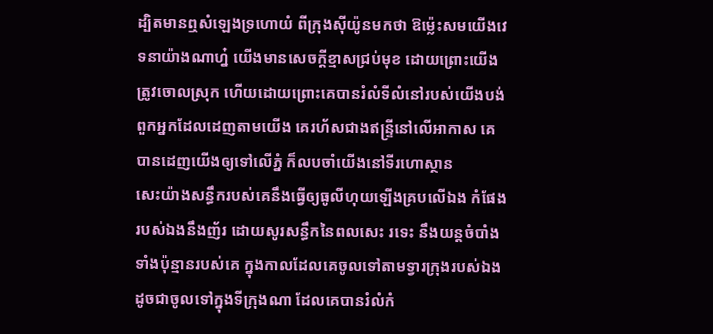ដ្បិតមានឮសំឡេងទ្រហោយំ ពីក្រុងស៊ីយ៉ូនមកថា ឱម៉្លេះសមយើងវេទនាយ៉ាងណាហ្ន៎ យើងមានសេចក្ដីខ្មាសជ្រប់មុខ ដោយព្រោះយើងត្រូវចោលស្រុក ហើយដោយព្រោះគេបានរំលំទីលំនៅរបស់យើងបង់
ពួកអ្នកដែលដេញតាមយើង គេរហ័សជាងឥន្ទ្រីនៅលើអាកាស គេបានដេញយើងឲ្យទៅលើភ្នំ ក៏លបចាំយើងនៅទីរហោស្ថាន
សេះយ៉ាងសន្ធឹករបស់គេនឹងធ្វើឲ្យធូលីហុយឡើងគ្របលើឯង កំផែងរបស់ឯងនឹងញ័រ ដោយសូរសន្ធឹកនៃពលសេះ រទេះ នឹងយន្តចំបាំងទាំងប៉ុន្មានរបស់គេ ក្នុងកាលដែលគេចូលទៅតាមទ្វារក្រុងរបស់ឯង ដូចជាចូលទៅក្នុងទីក្រុងណា ដែលគេបានរំលំកំ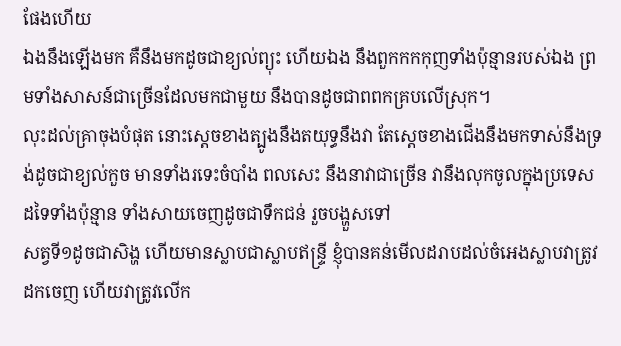ផែងហើយ
ឯងនឹងឡើងមក គឺនឹងមកដូចជាខ្យល់ព្យុះ ហើយឯង នឹងពួកកកកុញទាំងប៉ុន្មានរបស់ឯង ព្រមទាំងសាសន៍ជាច្រើនដែលមកជាមួយ នឹងបានដូចជាពពកគ្របលើស្រុក។
លុះដល់គ្រាចុងបំផុត នោះស្តេចខាងត្បូងនឹងតយុទ្ធនឹងវា តែស្តេចខាងជើងនឹងមកទាស់នឹងទ្រង់ដូចជាខ្យល់កួច មានទាំងរទេះចំបាំង ពលសេះ នឹងនាវាជាច្រើន វានឹងលុកចូលក្នុងប្រទេសដទៃទាំងប៉ុន្មាន ទាំងសាយចេញដូចជាទឹកជន់ រួចបង្ហួសទៅ
សត្វទី១ដូចជាសិង្ហ ហើយមានស្លាបជាស្លាបឥន្ទ្រី ខ្ញុំបានគន់មើលដរាបដល់ចំអេងស្លាបវាត្រូវដកចេញ ហើយវាត្រូវលើក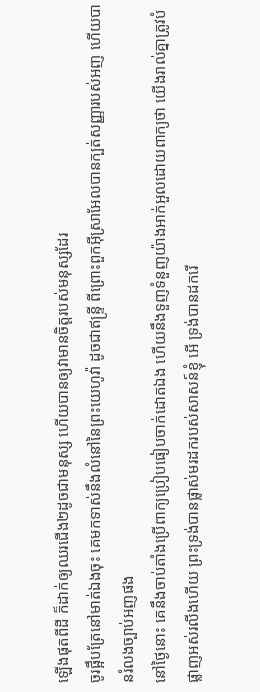ឡើងផុតពីដី ក៏ដាក់ឲ្យឈរជើង២ដូចជាមនុស្ស ហើយបានឲ្យវាមានចិត្តរបស់មនុស្សដែរ
ចូរផ្អឹបត្រែនៅមាត់ឯងចុះ គេមកទាស់នឹងលំនៅនៃព្រះយេហូវ៉ា ដូចជាឥន្ទ្រី ពីព្រោះពួកអ៊ីស្រាអែលបានក្បត់សញ្ញារបស់អញ ហើយបានរំលងច្បាប់អញផង
នៅថ្ងៃនោះ គេនឹងចាប់តាំងប្រើពាក្យប្រៀបធៀបចាក់ដោតឯង ហើយនឹងទួញទំនួញយ៉ាងអាក់អួលដោយពាក្យថា យើងរាល់គ្នាត្រូវបំផ្លាញអស់រលីងហើយ ព្រះទ្រង់បានផ្លាស់មរដករបស់សាសន៍ខ្ញុំ អើ ទ្រង់បានដករើ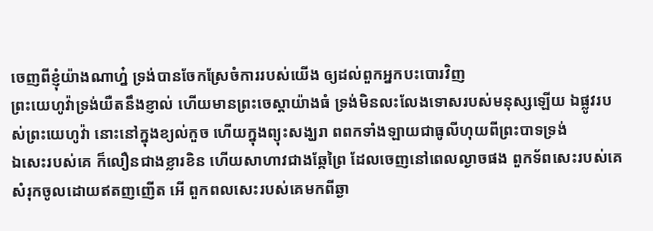ចេញពីខ្ញុំយ៉ាងណាហ្ន៎ ទ្រង់បានចែកស្រែចំការរបស់យើង ឲ្យដល់ពួកអ្នកបះបោរវិញ
ព្រះយេហូវ៉ាទ្រង់យឺតនឹងខ្ញាល់ ហើយមានព្រះចេស្តាយ៉ាងធំ ទ្រង់មិនលះលែងទោសរបស់មនុស្សឡើយ ឯផ្លូវរបស់ព្រះយេហូវ៉ា នោះនៅក្នុងខ្យល់កួច ហើយក្នុងព្យុះសង្ឃរា ពពកទាំងឡាយជាធូលីហុយពីព្រះបាទទ្រង់
ឯសេះរបស់គេ ក៏លឿនជាងខ្លារខិន ហើយសាហាវជាងឆ្កែព្រៃ ដែលចេញនៅពេលល្ងាចផង ពួកទ័ពសេះរបស់គេ សំរុកចូលដោយឥតញញើត អើ ពួកពលសេះរបស់គេមកពីឆ្ងា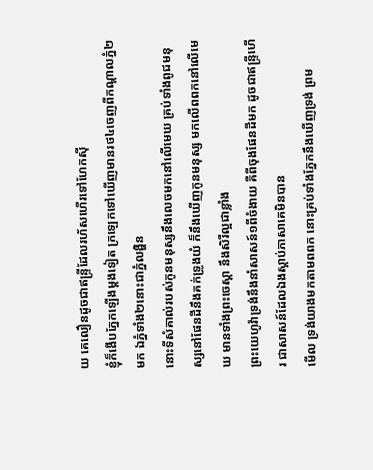យ គេលឿនដូចជាឥន្ទ្រីដែលរហ័សហើរទៅហែកស៊ី
ខ្ញុំក៏ងើបភ្នែកឡើងម្តងទៀត ក្រឡេកទៅឃើញមានរថ៤ចេញពីកណ្តាលភ្នំ២មក ឯភ្នំទាំង២នោះជាភ្នំលង្ហិន
នោះទីសំគាល់របស់កូនមនុស្សនឹងលេចមកនៅលើមេឃ គ្រប់ទាំងពូជមនុស្សនៅផែនដីនឹងគក់ទ្រូងយំ ក៏នឹងឃើញកូនមនុស្ស មកលើពពកនៅលើមេឃ មានទាំងព្រះចេស្តា នឹងសិរីល្អជាខ្លាំង
ព្រះយេហូវ៉ាទ្រង់នឹងនាំសាសន៍១ពីចំងាយ គឺពីចុងផែនដីមក ដូចជាឥន្ទ្រីហើរ ជាសាសន៍ដែលឯងស្តាប់ភាសាគេមិនបាន
មើល ទ្រង់យាងមកតាមពពក នោះគ្រប់ទាំងភ្នែកនឹងឃើញទ្រង់ ព្រម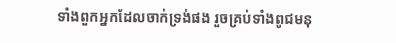ទាំងពួកអ្នកដែលចាក់ទ្រង់ផង រួចគ្រប់ទាំងពូជមនុ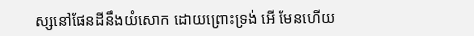ស្សនៅផែនដីនឹងយំសោក ដោយព្រោះទ្រង់ អើ មែនហើយ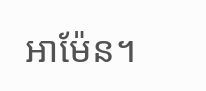អាម៉ែន។